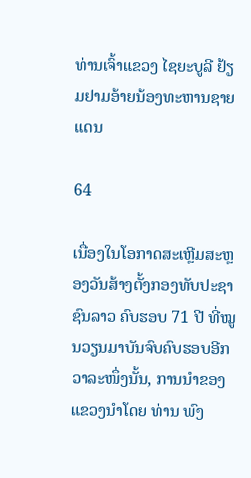ທ່ານເຈົ້າແຂວງ ໄຊຍະບູລີ ຢ້ຽມຢາມອ້າຍນ້ອງທະຫານຊາຍແດນ

64

ເນື່ອງໃນໂອກາດສະເຫຼີມສະຫຼອງວັນສ້າງຕັ້ງກອງທັບປະຊາຊົນລາວ ຄົບຮອບ 71 ປີ ທີ່ໝູນວຽນມາບັນຈົບຄົບຮອບອີກວາລະໜຶ່ງນັ້ນ, ການນໍາຂອງແຂວງນໍາໂດຍ ທ່ານ ພົງ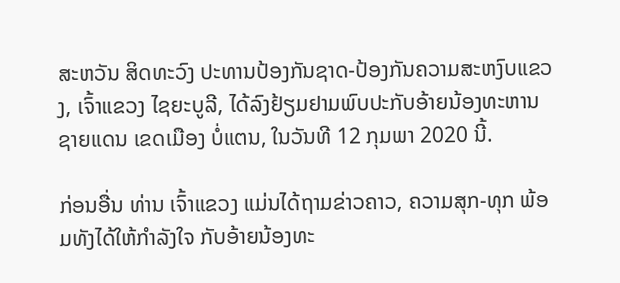ສະຫວັນ ສິດທະວົງ ປະທານປ້ອງກັນຊາດ-ປ້ອງກັນຄວາມສະຫງົບແຂວງ, ເຈົ້າແຂວງ ໄຊຍະບູລີ, ໄດ້ລົງຢ້ຽມຢາມພົບປະກັບອ້າຍນ້ອງທະຫານຊາຍແດນ ເຂດເມືອງ ບໍ່ແຕນ, ໃນວັນທີ 12 ກຸມພາ 2020 ນີ້.

ກ່ອນອື່ນ ທ່ານ ເຈົ້າແຂວງ ແມ່ນໄດ້ຖາມຂ່າວຄາວ, ຄວາມສຸກ-ທຸກ ພ້ອມທັງໄດ້ໃຫ້ກໍາລັງໃຈ ກັບອ້າຍນ້ອງທະ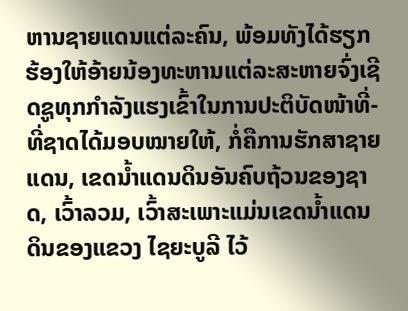ຫານຊາຍແດນແຕ່ລະຄົນ, ພ້ອມທັງໄດ້ຮຽກຮ້ອງໃຫ້ອ້າຍນ້ອງທະຫານແຕ່ລະສະຫາຍຈົ່ງເຊີດຊູທຸກກໍາລັງແຮງເຂົ້າໃນການປະຕິບັດໜ້າທີ່-ທີ່ຊາດໄດ້ມອບໝາຍໃຫ້, ກໍ່ຄືການຮັກສາຊາຍແດນ, ເຂດນໍ້າແດນດິນອັນຄົບຖ້ວນຂອງຊາດ, ເວົ້າລວມ, ເວົ້າສະເພາະແມ່ນເຂດນໍ້າແດນດິນຂອງແຂວງ ໄຊຍະບູລີ ໄວ້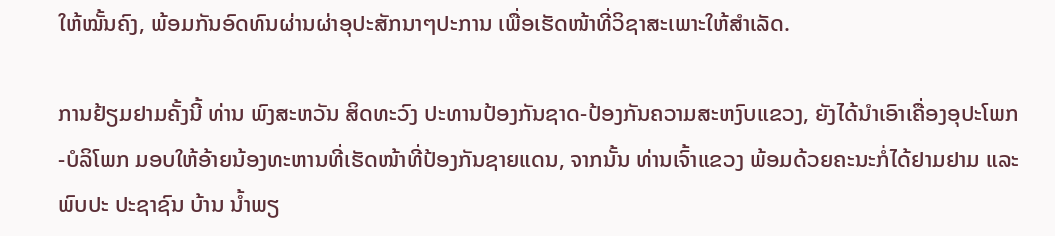ໃຫ້ໝັ້ນຄົງ, ພ້ອມກັນອົດທົນຜ່ານຜ່າອຸປະສັກນາໆປະການ ເພື່ອເຮັດໜ້າທີ່ວິຊາສະເພາະໃຫ້ສໍາເລັດ.

ການຢ້ຽມຢາມຄັ້ງນີ້ ທ່ານ ພົງສະຫວັນ ສິດທະວົງ ປະທານປ້ອງກັນຊາດ-ປ້ອງກັນຄວາມສະຫງົບແຂວງ, ຍັງໄດ້ນໍາເອົາເຄື່ອງອຸປະໂພກ-ບໍລິໂພກ ມອບໃຫ້ອ້າຍນ້ອງທະຫານທີ່ເຮັດໜ້າທີ່ປ້ອງກັນຊາຍແດນ, ຈາກນັ້ນ ທ່ານເຈົ້າແຂວງ ພ້ອມດ້ວຍຄະນະກໍ່ໄດ້ຢາມຢາມ ແລະ ພົບປະ ປະຊາຊົນ ບ້ານ ນໍ້າພຽ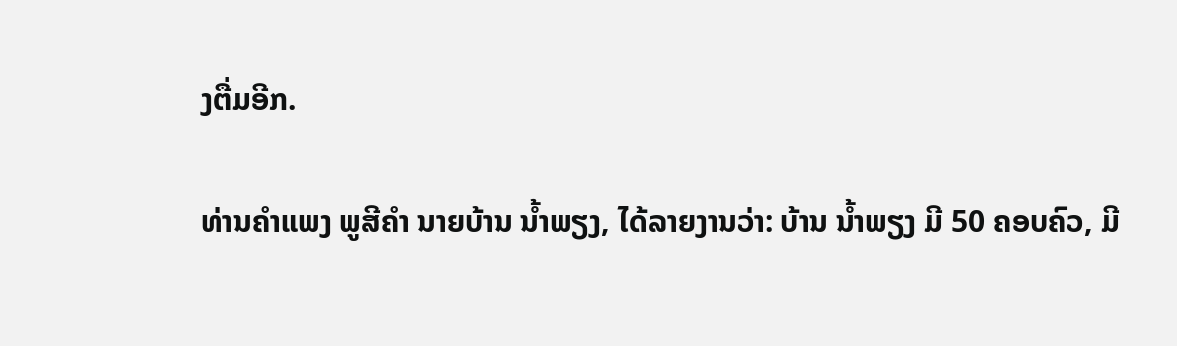ງຕື່ມອີກ.

ທ່ານຄໍາແພງ ພູສີຄໍາ ນາຍບ້ານ ນໍ້າພຽງ, ໄດ້ລາຍງານວ່າ: ບ້ານ ນໍ້າພຽງ ມີ 50 ຄອບຄົວ, ມີ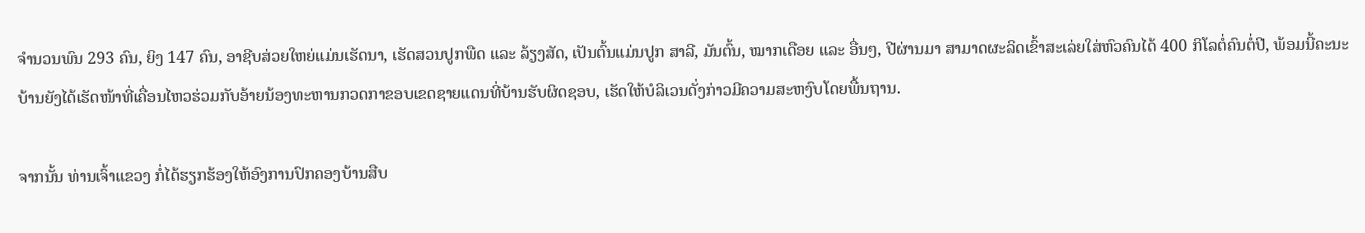ຈຳນວນພົນ 293 ຄົນ, ຍິງ 147 ຄົນ, ອາຊີບສ່ວຍໃຫຍ່ແມ່ນເຮັດນາ, ເຮັດສວນປູກພືດ ແລະ ລ້ຽງສັດ, ເປັນຕົ້ນແມ່ນປູກ ສາລີ, ມັນຕົ້ນ, ໝາກເດືອຍ ແລະ ອື່ນໆ, ປີຜ່ານມາ ສາມາດຜະລິດເຂົ້າສະເລ່ຍໃສ່ຫົວຄົນໄດ້ 400 ກິໂລຕໍ່ຄົນຕໍ່ປີ, ພ້ອມນີ້ຄະນະບ້ານຍັງໄດ້ເຮັດໜ້າທີ່ເຄື່ອນໄຫວຮ່ວມກັບອ້າຍນ້ອງທະຫານກວດກາຂອບເຂດຊາຍແດນທີ່ບ້ານຮັບຜິດຊອບ, ເຮັດໃຫ້ບໍລິເວນດັ່ງກ່າວມີຄວາມສະຫງົບໂດຍພື້ນຖານ.

ຈາກນັ້ນ ທ່ານເຈົ້າແຂວງ ກໍ່ໄດ້ຮຽກຮ້ອງໃຫ້ອົງການປົກຄອງບ້ານສືບ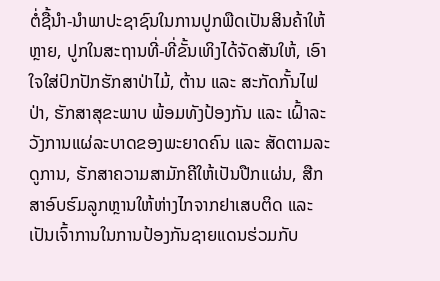ຕໍ່ຊື້ນໍາ-ນໍາພາປະຊາຊົນໃນການປູກພືດເປັນສິນຄ້າໃຫ້ຫຼາຍ, ປູກໃນສະຖານທີ່-ທີ່ຂັ້ນເທິງໄດ້ຈັດສັນໃຫ້, ເອົາໃຈໃສ່ປົກປັກຮັກສາປ່າໄມ້, ຕ້ານ ແລະ ສະກັດກັ້ນໄຟປ່າ, ຮັກສາສຸຂະພາບ ພ້ອມທັງປ້ອງກັນ ແລະ ເຝົ້າລະວັງການແຜ່ລະບາດຂອງພະຍາດຄົນ ແລະ ສັດຕາມລະດູການ, ຮັກສາຄວາມສາມັກຄີໃຫ້ເປັນປືກແຜ່ນ, ສືກສາອົບຮົມລູກຫຼານໃຫ້ຫ່າງໄກຈາກຢາເສບຕິດ ແລະ ເປັນເຈົ້າການໃນການປ້ອງກັນຊາຍແດນຮ່ວມກັບ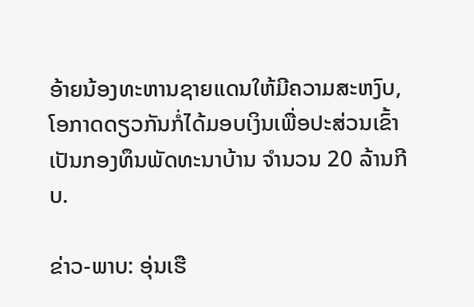ອ້າຍນ້ອງທະຫານຊາຍແດນໃຫ້ມີຄວາມສະຫງົບ, ໂອກາດດຽວກັນກໍ່ໄດ້ມອບເງິນເພື່ອປະສ່ວນເຂົ້າເປັນກອງທຶນພັດທະນາບ້ານ ຈໍານວນ 20 ລ້ານກີບ.

ຂ່າວ-ພາບ: ອຸ່ນເຮື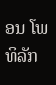ອນ ໂພທິລັກ